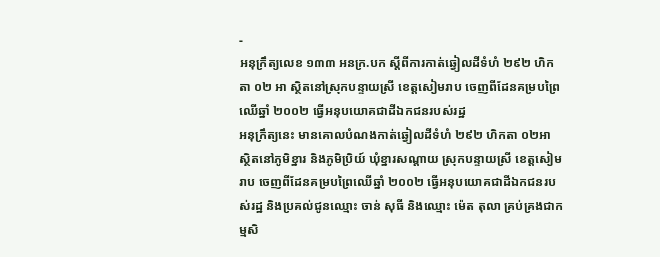-
អនុក្រឹត្យលេខ ១៣៣ អនក្រ.បក ស្តីពីការកាត់ឆ្វៀលដីទំហំ ២៩២ ហិកតា ០២ អា ស្ថិតនៅស្រុកបន្ទាយស្រី ខេត្តសៀមរាប ចេញពីដែនគម្របព្រៃឈើឆ្នាំ ២០០២ ធ្វើអនុបយោគជាដីឯកជនរបស់រដ្ឋ
អនុក្រឹត្យនេះ មានគោលបំណងកាត់ឆ្វៀលដីទំហំ ២៩២ ហិកតា ០២អា ស្ថិតនៅភូមិខ្នារ និងភូមិប្រិយ៍ ឃុំខ្នារសណ្តាយ ស្រុកបន្ទាយស្រី ខេត្តសៀមរាប ចេញពីដែនគម្របព្រៃឈើឆ្នាំ ២០០២ ធ្វើអនុបយោគជាដីឯកជនរបស់រដ្ឋ និងប្រគល់ជូនឈ្មោះ ចាន់ សុធី និងឈ្មោះ ម៉េត តុលា គ្រប់គ្រងជាកម្មសិ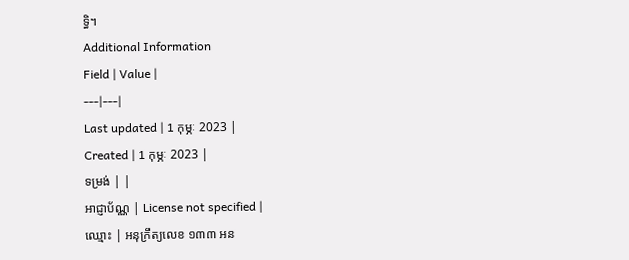ទ្ធិ។
Additional Information
Field | Value |
---|---|
Last updated | 1 កុម្ភៈ 2023 |
Created | 1 កុម្ភៈ 2023 |
ទម្រង់ | |
អាជ្ញាប័ណ្ណ | License not specified |
ឈ្មោះ | អនុក្រឹត្យលេខ ១៣៣ អន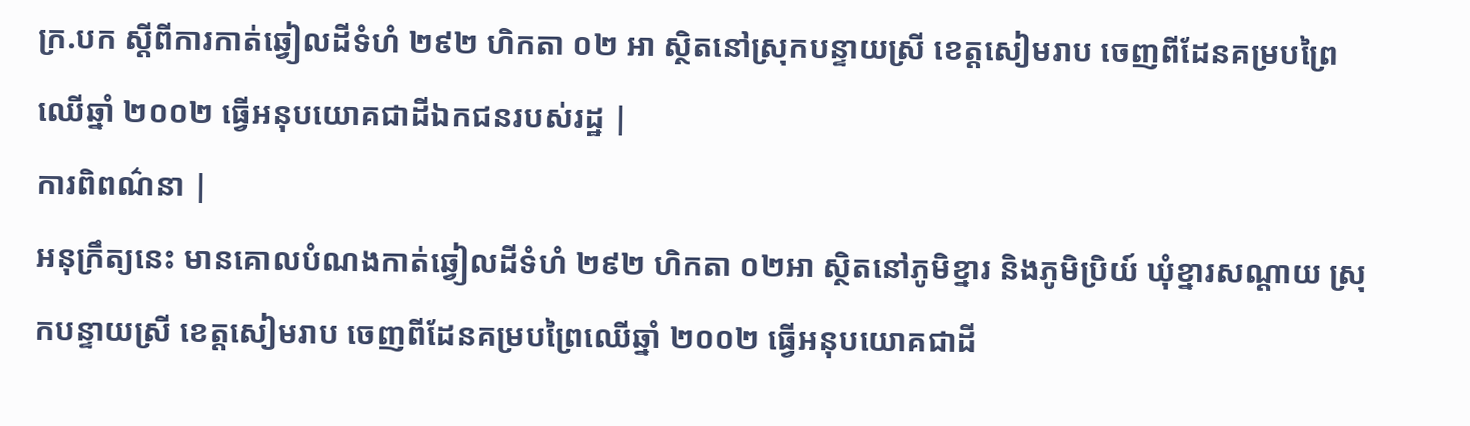ក្រ.បក ស្តីពីការកាត់ឆ្វៀលដីទំហំ ២៩២ ហិកតា ០២ អា ស្ថិតនៅស្រុកបន្ទាយស្រី ខេត្តសៀមរាប ចេញពីដែនគម្របព្រៃឈើឆ្នាំ ២០០២ ធ្វើអនុបយោគជាដីឯកជនរបស់រដ្ឋ |
ការពិពណ៌នា |
អនុក្រឹត្យនេះ មានគោលបំណងកាត់ឆ្វៀលដីទំហំ ២៩២ ហិកតា ០២អា ស្ថិតនៅភូមិខ្នារ និងភូមិប្រិយ៍ ឃុំខ្នារសណ្តាយ ស្រុកបន្ទាយស្រី ខេត្តសៀមរាប ចេញពីដែនគម្របព្រៃឈើឆ្នាំ ២០០២ ធ្វើអនុបយោគជាដី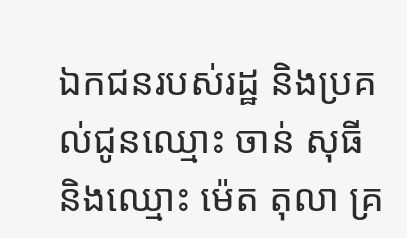ឯកជនរបស់រដ្ឋ និងប្រគល់ជូនឈ្មោះ ចាន់ សុធី និងឈ្មោះ ម៉េត តុលា គ្រ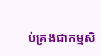ប់គ្រងជាកម្មសិ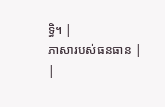ទ្ធិ។ |
ភាសារបស់ធនធាន |
|